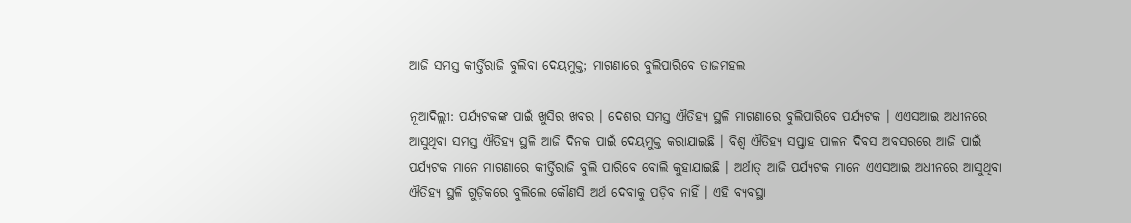ଆଜି ସମସ୍ତ କୀର୍ତ୍ତିରାଜି ବୁଲିବା ଦେୟମୁକ୍ତ; ମାଗଣାରେ ବୁଲିପାରିବେ ତାଜମହଲ

ନୂଆଦିଲ୍ଲୀ: ପର୍ଯ୍ୟଟକଙ୍କ ପାଇଁ ଖୁସିର ଖବର । ଦେଶର ସମସ୍ତ ଐତିହ୍ୟ ସ୍ଥଳି ମାଗଣାରେ ବୁଲିପାରିବେ ପର୍ଯ୍ୟଟକ । ଏଏସଆଇ ଅଧୀନରେ ଆସୁଥିବା ସମସ୍ତ ଐତିହ୍ୟ ସ୍ଥଳି ଆଜି ଦିନକ ପାଇଁ ଦେୟମୁକ୍ତ କରାଯାଇଛି । ବିଶ୍ୱ ଐତିହ୍ୟ ସପ୍ତାହ ପାଳନ ଦିବସ ଅବସରରେ ଆଜି ପାଇଁ ପର୍ଯ୍ୟଟକ ମାନେ ମାଗଣାରେ କୀର୍ତ୍ତିରାଜି ବୁଲି ପାରିବେ ବୋଲି କୁହାଯାଇଛି । ଅର୍ଥାତ୍ ଆଜି ପର୍ଯ୍ୟଟକ ମାନେ ଏଏସଆଇ ଅଧୀନରେ ଆସୁଥିବା ଐତିହ୍ୟ ସ୍ଥଳି ଗୁଡ଼ିକରେ ବୁଲିଲେ କୌଣସି ଅର୍ଥ ଦେବାକୁ ପଡ଼ିବ ନାହିଁ । ଏହି ବ୍ୟବସ୍ଥା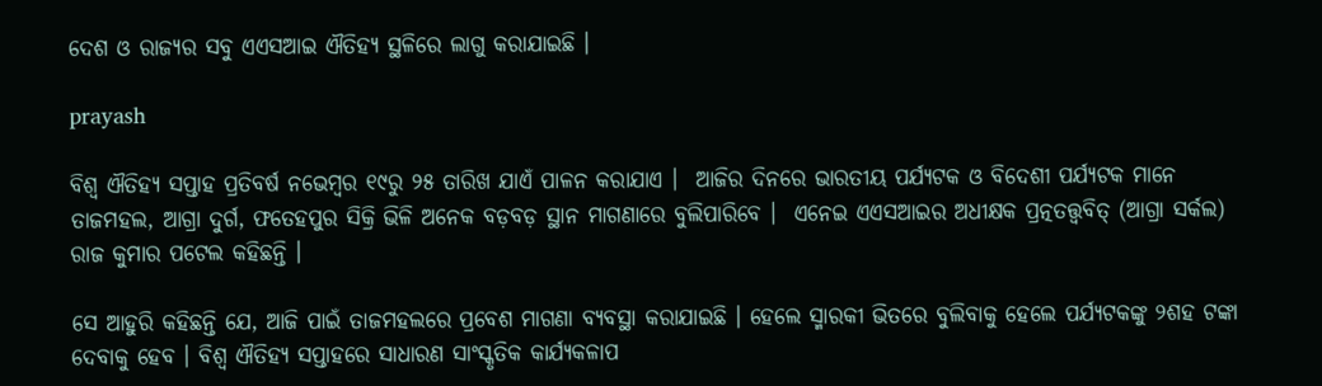ଦେଶ ଓ ରାଜ୍ୟର ସବୁ ଏଏସଆଇ ଐତିହ୍ୟ ସ୍ଥଳିରେ ଲାଗୁ କରାଯାଇଛି ।

prayash

ବିଶ୍ୱ ଐତିହ୍ୟ ସପ୍ତାହ ପ୍ରତିବର୍ଷ ନଭେମ୍ବର ୧୯ରୁ ୨୫ ତାରିଖ ଯାଏଁ ପାଳନ କରାଯାଏ ।  ଆଜିର ଦିନରେ ଭାରତୀୟ ପର୍ଯ୍ୟଟକ ଓ ବିଦେଶୀ ପର୍ଯ୍ୟଟକ ମାନେ ତାଜମହଲ, ଆଗ୍ରା ଦୁର୍ଗ, ଫତେହପୁର ସିକ୍ରି ଭିଳି ଅନେକ ବଡ଼ବଡ଼ ସ୍ଥାନ ମାଗଣାରେ ବୁଲିପାରିବେ ।  ଏନେଇ ଏଏସଆଇର ଅଧୀକ୍ଷକ ପ୍ରତ୍ନତତ୍ତ୍ୱବିତ୍ (ଆଗ୍ରା ସର୍କଲ) ରାଜ କୁମାର ପଟେଲ କହିଛନ୍ତି ।

ସେ ଆହୁରି କହିଛନ୍ତି ଯେ, ଆଜି ପାଇଁ ତାଜମହଲରେ ପ୍ରବେଶ ମାଗଣା ବ୍ୟବସ୍ଥା କରାଯାଇଛି । ହେଲେ ସ୍ମାରକୀ ଭିତରେ ବୁଲିବାକୁ ହେଲେ ପର୍ଯ୍ୟଟକଙ୍କୁ ୨ଶହ ଟଙ୍କା ଦେବାକୁ ହେବ । ବିଶ୍ୱ ଐତିହ୍ୟ ସପ୍ତାହରେ ସାଧାରଣ ସାଂସ୍କୃତିକ କାର୍ଯ୍ୟକଳାପ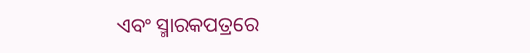ଏବଂ ସ୍ମାରକପତ୍ରରେ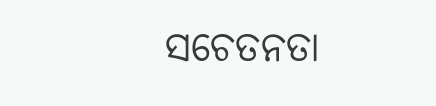ସଚେତନତା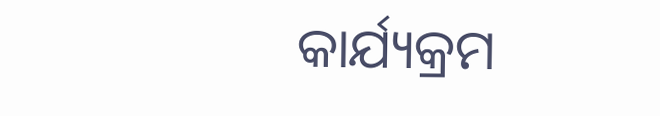କାର୍ଯ୍ୟକ୍ରମ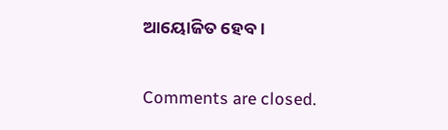ଆୟୋଜିତ ହେବ।

Comments are closed.